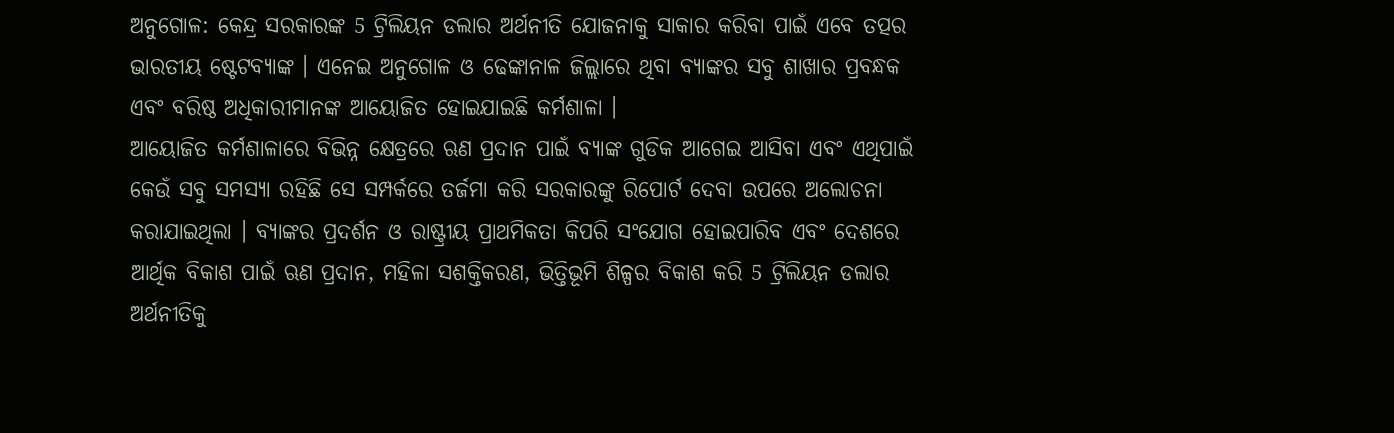ଅନୁଗୋଳ: କେନ୍ଦ୍ର ସରକାରଙ୍କ 5 ଟ୍ରିଲିୟନ ଡଲାର ଅର୍ଥନୀତି ଯୋଜନାକୁ ସାକାର କରିବା ପାଇଁ ଏବେ ତତ୍ପର ଭାରତୀୟ ଷ୍ଟେଟବ୍ୟାଙ୍କ । ଏନେଇ ଅନୁଗୋଳ ଓ ଢେଙ୍କାନାଳ ଜିଲ୍ଲାରେ ଥିବା ବ୍ୟାଙ୍କର ସବୁ ଶାଖାର ପ୍ରବନ୍ଧକ ଏବଂ ବରିଷ୍ଠ ଅଧିକାରୀମାନଙ୍କ ଆୟୋଜିତ ହୋଇଯାଇଛି କର୍ମଶାଳା ।
ଆୟୋଜିତ କର୍ମଶାଳାରେ ବିଭିନ୍ନ କ୍ଷେତ୍ରରେ ଋଣ ପ୍ରଦାନ ପାଇଁ ବ୍ୟାଙ୍କ ଗୁଡିକ ଆଗେଇ ଆସିବା ଏବଂ ଏଥିପାଇଁ କେଉଁ ସବୁ ସମସ୍ୟା ରହିଛି ସେ ସମ୍ପର୍କରେ ତର୍ଜମା କରି ସରକାରଙ୍କୁ ରିପୋର୍ଟ ଦେବା ଉପରେ ଅଲୋଚନା କରାଯାଇଥିଲା । ବ୍ୟାଙ୍କର ପ୍ରଦର୍ଶନ ଓ ରାଷ୍ଟ୍ରୀୟ ପ୍ରାଥମିକତା କିପରି ସଂଯୋଗ ହୋଇପାରିବ ଏବଂ ଦେଶରେ ଆର୍ଥିକ ବିକାଶ ପାଇଁ ଋଣ ପ୍ରଦାନ, ମହିଳା ସଶକ୍ତିକରଣ, ଭିତ୍ତିଭୂମି ଶିଳ୍ପର ବିକାଶ କରି 5 ଟ୍ରିଲିୟନ ଡଲାର ଅର୍ଥନୀତିକୁ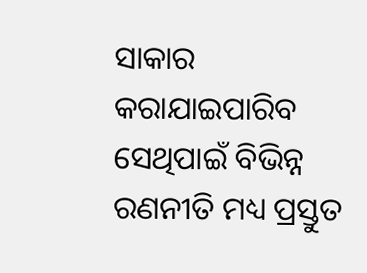ସାକାର କରାଯାଇପାରିବ ସେଥିପାଇଁ ବିଭିନ୍ନ ରଣନୀତି ମଧ୍ୟ ପ୍ରସ୍ତୁତ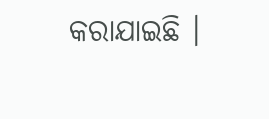କରାଯାଇଛି ।